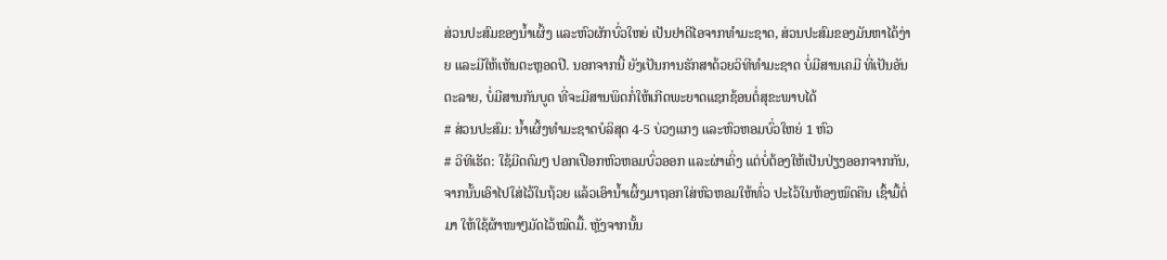ສ່ວນປະສົມຂອງນໍ້າເຜິ້ງ ແລະຫົວຜັກບົ່ວໃຫຍ່ ເປັນຢາດີໄອຈາກທຳມະຊາດ, ສ່ວນປະສົມຂອງມັນຫາໄດ້ງ່າຍ ແລະມີໃຫ້ເຫັນຕະຫຼອດປີ. ນອກຈາກນີ້ ຍັງເປັນການຮັກສາດ້ວຍວິທີທຳມະຊາດ ບໍ່ມີສານເຄມີ ທີ່ເປັນອັນຕະລາຍ, ບໍ່ມີສານກັນບູດ ທີ່ຈະມີສານພິດກໍ່ໃຫ້ເກີດພະຍາດແຊກຊ້ອນຕໍ່ສຸຂະພາບໄດ້
# ສ່ວນປະສົມ: ນໍ້າເຜິ້ງທໍາມະຊາດບໍລິສຸດ 4-5 ບ່ວງແກງ ແລະຫົວຫອມບົ່ວໃຫຍ່ 1 ຫົວ
# ວິທີເຮັດ: ໃຊ້ມີດຄົມໆ ປອກເປືອກຫົວຫອມບົ່ວອອກ ແລະຜ່າເຄິ່ງ ແຕ່ບໍ່ຕ້ອງໃຫ້ເປັນປ່ຽງອອກຈາກກັນ, ຈາກນັ້ນເອົາໄປໃສ່ໄວ້ໃນຖ້ວຍ ແລ້ວເອົານໍ້າເຜິ້ງມາຖອກໃສ່ຫົວຫອມໃຫ້ທົ່ວ ປະໄວ້ໃນຫ້ອງໝົດຄືນ ເຊົ້າມື້ຕໍ່ມາ ໃຫ້ໃຊ້ຜ້າໜາໆມັດໄວ້ໝົດມື້. ຫຼັງຈາກນັ້ນ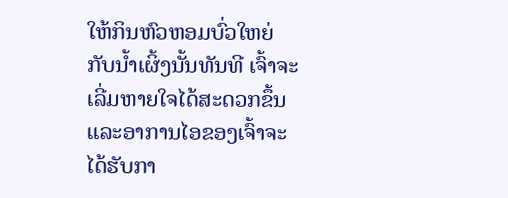ໃຫ້ກິນຫົວຫອມບົ່ວໃຫຍ່ກັບນໍ້າເຜິ້ງນັ້ນທັນທີ ເຈົ້າຈະເລີ່ມຫາຍໃຈໄດ້ສະດວກຂຶ້ນ ແລະອາການໄອຂອງເຈົ້າຈະໄດ້ຮັບກາ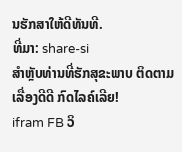ນຮັກສາໃຫ້ດີທັນທີ.
ທີ່ມາ: share-si
ສຳຫຼັບທ່ານທີ່ຮັກສຸຂະພາບ ຕິດຕາມເລື່ອງດີດີ ກົດໄລຄ໌ເລີຍ!
ifram FB ວິ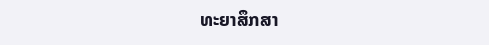ທະຍາສຶກສາ